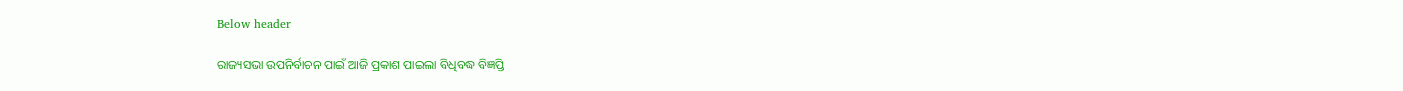Below header

ରାଜ୍ୟସଭା ଉପନିର୍ବାଚନ ପାଇଁ ଆଜି ପ୍ରକାଶ ପାଇଲା ବିଧିବଦ୍ଧ ବିଜ୍ଞପ୍ତି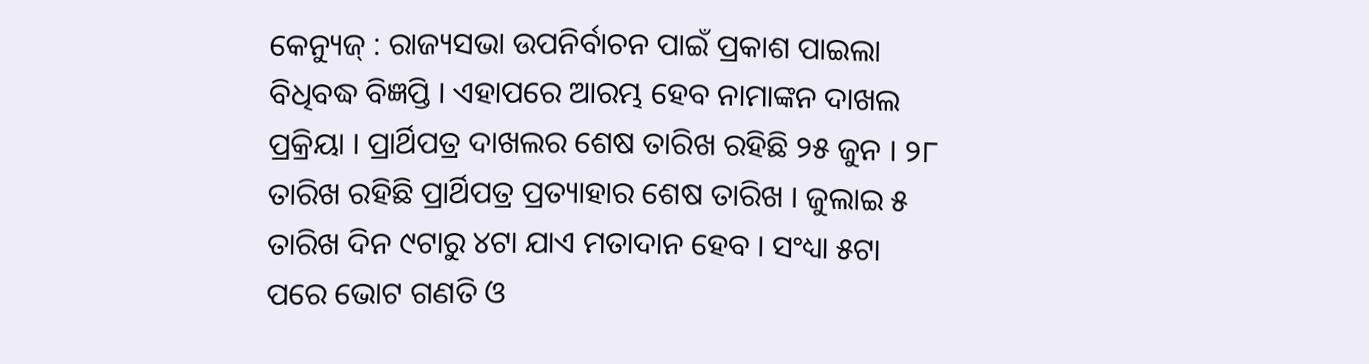କେନ୍ୟୁଜ୍ : ରାଜ୍ୟସଭା ଉପନିର୍ବାଚନ ପାଇଁ ପ୍ରକାଶ ପାଇଲା ବିଧିବଦ୍ଧ ବିଜ୍ଞପ୍ତି । ଏହାପରେ ଆରମ୍ଭ ହେବ ନାମାଙ୍କନ ଦାଖଲ ପ୍ରକ୍ରିୟା । ପ୍ରାର୍ଥିପତ୍ର ଦାଖଲର ଶେଷ ତାରିଖ ରହିଛି ୨୫ ଜୁନ । ୨୮ ତାରିଖ ରହିଛି ପ୍ରାର୍ଥିପତ୍ର ପ୍ରତ୍ୟାହାର ଶେଷ ତାରିଖ । ଜୁଲାଇ ୫ ତାରିଖ ଦିନ ୯ଟାରୁ ୪ଟା ଯାଏ ମତାଦାନ ହେବ । ସଂଧ୍ୟା ୫ଟା ପରେ ଭୋଟ ଗଣତି ଓ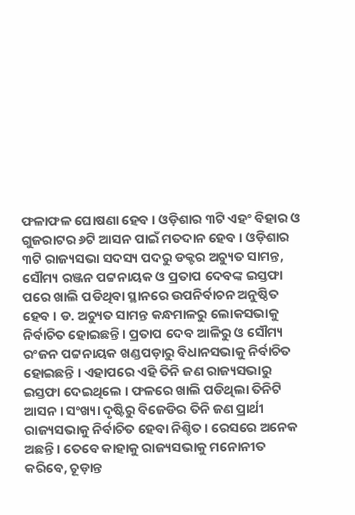ଫଳାଫଳ ଘୋଷଣା ହେବ । ଓଡ଼ିଶାର ୩ଟି ଏହଂ ବିହାର ଓ ଗୁଜରାଟର ୬ଟି ଆସନ ପାଇଁ ମତଦାନ ହେବ । ଓଡ଼ିଶାର ୩ଟି ରାଜ୍ୟସଭା ସଦସ୍ୟ ପଦରୁ ଡକ୍ଟର ଅଚ୍ୟୁତ ସାମନ୍ତ, ସୌମ୍ୟ ରଞ୍ଜନ ପଟ୍ଟନାୟକ ଓ ପ୍ରତାପ ଦେବଙ୍କ ଇସ୍ତଫା ପରେ ଖାଲି ପଡିଥିବା ସ୍ଥାନରେ ଉପନିର୍ବାଚନ ଅନୁଷ୍ଠିତ ହେବ । ଡ. ଅଚ୍ୟୁତ ସାମନ୍ତ କନ୍ଧମାଳରୁ ଲୋକସଭାକୁ ନିର୍ବାଚିତ ହୋଇଛନ୍ତି । ପ୍ରତାପ ଦେବ ଆଳିରୁ ଓ ସୌମ୍ୟ ରଂଜନ ପଟ୍ଟନାୟକ ଖଣ୍ଡପଡ଼ାରୁ ବିଧାନସଭାକୁ ନିର୍ବାଚିତ ହୋଇଛନ୍ତି । ଏହାପରେ ଏହି ତିନି ଜଣ ରାଜ୍ୟସଭାରୁ ଇସ୍ତଫା ଦେଇଥିଲେ । ଫଳରେ ଖାଲି ପଡିଥିଲା ତିନିଟି ଆସନ । ସଂଖ୍ୟା ଦୃଷ୍ଟିରୁ ବିଜେଡିର ତିନି ଜଣ ପ୍ରାର୍ଥୀ ରାଜ୍ୟସଭାକୁ ନିର୍ବାଚିତ ହେବା ନିଶ୍ଚିତ । ରେସରେ ଅନେକ ଅଛନ୍ତି । ତେବେ କାହାକୁ ରାଜ୍ୟସଭାକୁ ମନୋନୀତ କରିବେ, ଚୂଡ଼ାନ୍ତ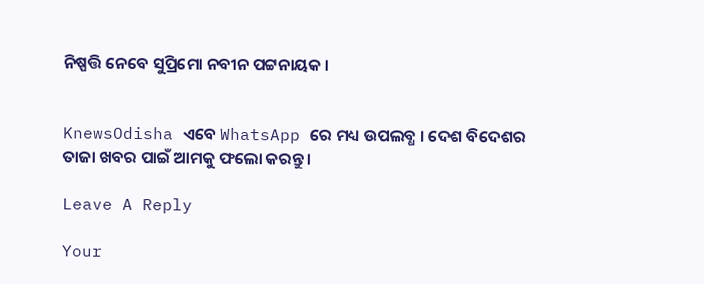ନିଷ୍ପତ୍ତି ନେବେ ସୁପ୍ରିମୋ ନବୀନ ପଟ୍ଟନାୟକ ।


KnewsOdisha ଏବେ WhatsApp ରେ ମଧ୍ୟ ଉପଲବ୍ଧ । ଦେଶ ବିଦେଶର ତାଜା ଖବର ପାଇଁ ଆମକୁ ଫଲୋ କରନ୍ତୁ ।

Leave A Reply

Your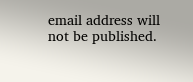email address will not be published.